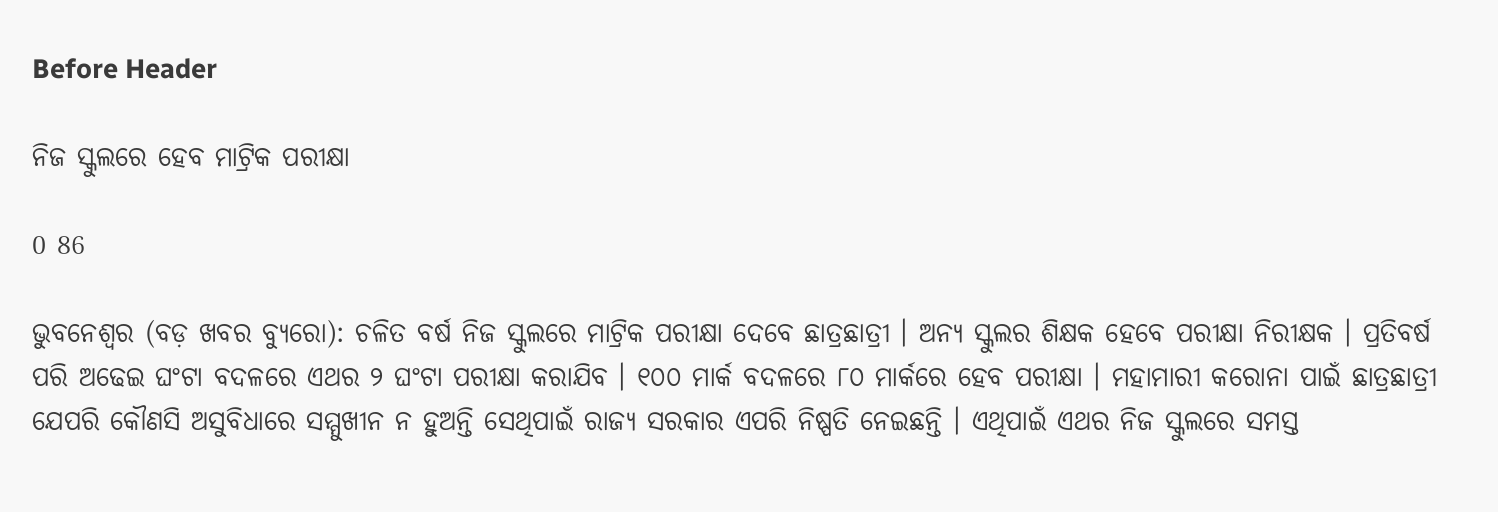Before Header

ନିଜ ସ୍କୁଲରେ ହେବ ମାଟ୍ରିକ ପରୀକ୍ଷା

0 86

ଭୁବନେଶ୍ୱର (ବଡ଼ ଖବର ବ୍ୟୁରୋ): ଚଳିତ ବର୍ଷ ନିଜ ସ୍କୁଲରେ ମାଟ୍ରିକ ପରୀକ୍ଷା ଦେବେ ଛାତ୍ରଛାତ୍ରୀ । ଅନ୍ୟ ସ୍କୁଲର ଶିକ୍ଷକ ହେବେ ପରୀକ୍ଷା ନିରୀକ୍ଷକ । ପ୍ରତିବର୍ଷ ପରି ଅଢେଇ ଘଂଟା ବଦଳରେ ଏଥର ୨ ଘଂଟା ପରୀକ୍ଷା କରାଯିବ । ୧୦୦ ମାର୍କ ବଦଳରେ ୮୦ ମାର୍କରେ ହେବ ପରୀକ୍ଷା । ମହାମାରୀ କରୋନା ପାଇଁ ଛାତ୍ରଛାତ୍ରୀ ଯେପରି କୌଣସି ଅସୁବିଧାରେ ସମ୍ମୁଖୀନ ନ ହୁଅନ୍ତି ସେଥିପାଇଁ ରାଜ୍ୟ ସରକାର ଏପରି ନିଷ୍ପତି ନେଇଛନ୍ତି । ଏଥିପାଇଁ ଏଥର ନିଜ ସ୍କୁଲରେ ସମସ୍ତ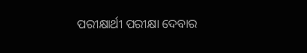ପରୀକ୍ଷାର୍ଥୀ ପରୀକ୍ଷା ଦେବାର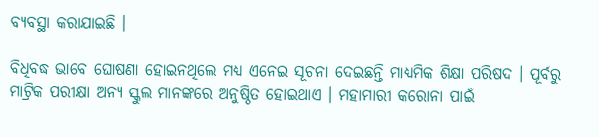ବ୍ୟବସ୍ଥା କରାଯାଇଛି ।

ବିଧିବଦ୍ଧ ଭାବେ ଘୋଷଣା ହୋଇନଥିଲେ ମଧ୍ୟ ଏନେଇ ସୂଚନା ଦେଇଛନ୍ତି ମାଧ୍ୟମିକ ଶିକ୍ଷା ପରିଷଦ । ପୂର୍ବରୁ ମାଟ୍ରିକ ପରୀକ୍ଷା ଅନ୍ୟ ସ୍କୁଲ ମାନଙ୍କରେ ଅନୁଷ୍ଠିତ ହୋଇଥାଏ । ମହାମାରୀ କରୋନା ପାଇଁ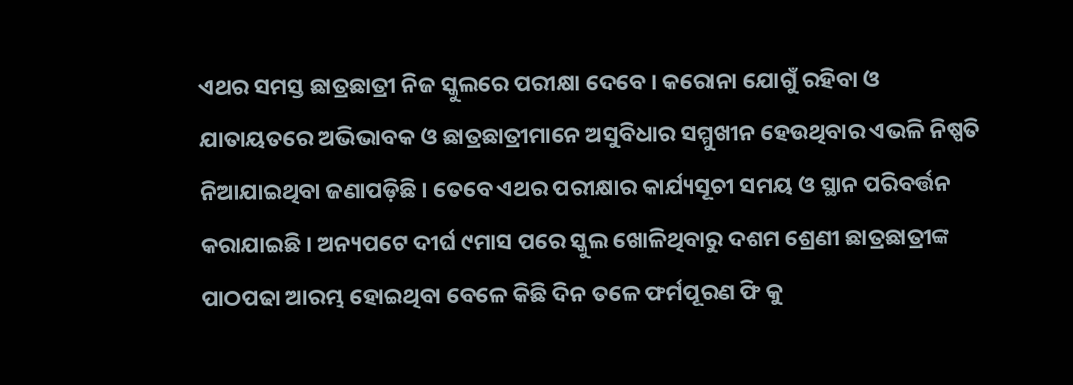ଏଥର ସମସ୍ତ ଛାତ୍ରଛାତ୍ରୀ ନିଜ ସ୍କୁଲରେ ପରୀକ୍ଷା ଦେବେ । କରୋନା ଯୋଗୁଁ ରହିବା ଓ ଯାତାୟତରେ ଅଭିଭାବକ ଓ ଛାତ୍ରଛାତ୍ରୀମାନେ ଅସୁବିଧାର ସମ୍ମୁଖୀନ ହେଉଥିବାର ଏଭଳି ନିଷ୍ପତି ନିଆଯାଇଥିବା ଜଣାପଡ଼ିଛି । ତେବେ ଏଥର ପରୀକ୍ଷାର କାର୍ଯ୍ୟସୂଚୀ ସମୟ ଓ ସ୍ଥାନ ପରିବର୍ତ୍ତନ କରାଯାଇଛି । ଅନ୍ୟପଟେ ଦୀର୍ଘ ୯ମାସ ପରେ ସ୍କୁଲ ଖୋଳିଥିବାରୁ ଦଶମ ଶ୍ରେଣୀ ଛାତ୍ରଛାତ୍ରୀଙ୍କ ପାଠପଢା ଆରମ୍ଭ ହୋଇଥିବା ବେଳେ କିଛି ଦିନ ତଳେ ଫର୍ମପୂରଣ ଫି କୁ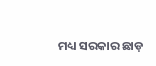ମଧ୍ୟ ସରକାର ଛାଡ଼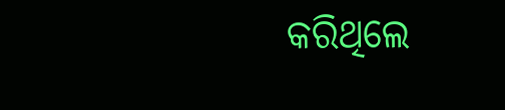କରିଥିଲେ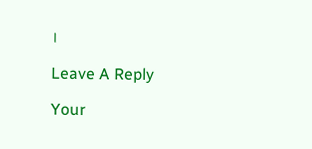।

Leave A Reply

Your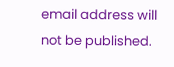email address will not be published.